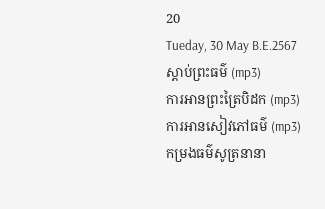20
Tueday, 30 May B.E.2567
ស្តាប់ព្រះធម៌ (mp3)
ការអានព្រះត្រៃបិដក (mp3)
ការអានសៀវភៅធម៌ (mp3)
កម្រងធម៌សូត្រនានា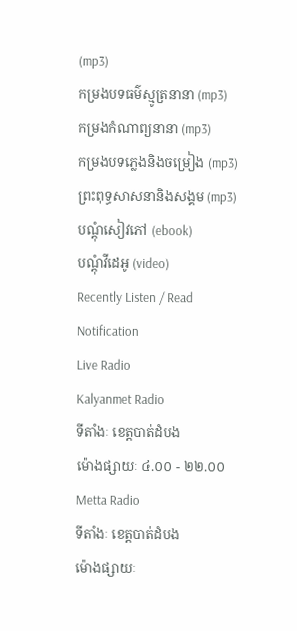(mp3)
កម្រងបទធម៌ស្មូត្រនានា (mp3)
កម្រងកំណាព្យនានា (mp3)
កម្រងបទភ្លេងនិងចម្រៀង (mp3)
ព្រះពុទ្ធសាសនានិងសង្គម (mp3)
បណ្តុំសៀវភៅ (ebook)
បណ្តុំវីដេអូ (video)
Recently Listen / Read
Notification
Live Radio
Kalyanmet Radio
ទីតាំងៈ ខេត្តបាត់ដំបង
ម៉ោងផ្សាយៈ ៤.០០ - ២២.០០
Metta Radio
ទីតាំងៈ ខេត្តបាត់ដំបង
ម៉ោងផ្សាយៈ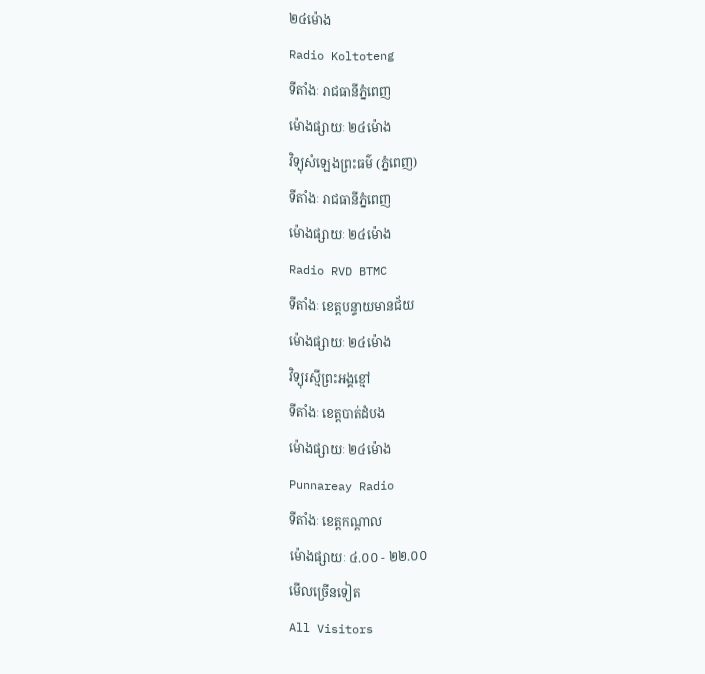២៤ម៉ោង
Radio Koltoteng
ទីតាំងៈ រាជធានីភ្នំពេញ
ម៉ោងផ្សាយៈ ២៤ម៉ោង
វិទ្យុសំឡេងព្រះធម៌ (ភ្នំពេញ)
ទីតាំងៈ រាជធានីភ្នំពេញ
ម៉ោងផ្សាយៈ ២៤ម៉ោង
Radio RVD BTMC
ទីតាំងៈ ខេត្តបន្ទាយមានជ័យ
ម៉ោងផ្សាយៈ ២៤ម៉ោង
វិទ្យុរស្មីព្រះអង្គខ្មៅ
ទីតាំងៈ ខេត្តបាត់ដំបង
ម៉ោងផ្សាយៈ ២៤ម៉ោង
Punnareay Radio
ទីតាំងៈ ខេត្តកណ្តាល
ម៉ោងផ្សាយៈ ៤.០០ - ២២.០០
មើលច្រើនទៀត
All Visitors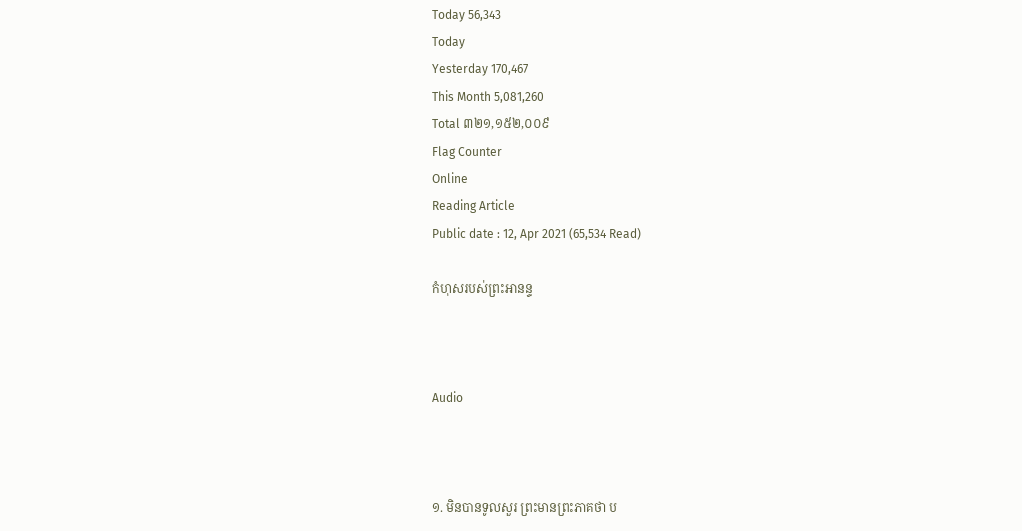Today 56,343
Today
Yesterday 170,467
This Month 5,081,260
Total ៣២១,១៥២,០០៩
Flag Counter
Online
Reading Article
Public date : 12, Apr 2021 (65,534 Read)

កំហុសរបស់ព្រះអានន្ទ



Audio



១. មិនបានទូលសួរ ព្រះមានព្រះភាគថា ប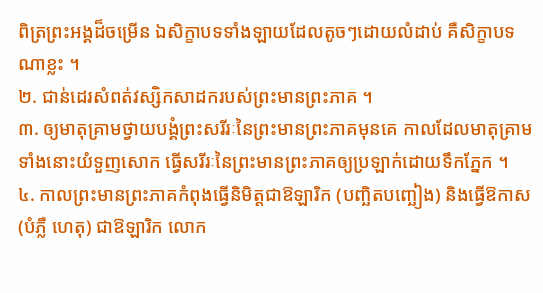ពិត្រព្រះអង្គដ៏ចម្រើន ឯសិក្ខាបទទាំងឡាយដែលតូចៗដោយលំដាប់ គឺសិក្ខាបទណាខ្លះ ។
២. ជាន់ដេរសំពត់វស្សិកសាដករបស់ព្រះមានព្រះភាគ ។
៣. ឲ្យមាតុគ្រាមថ្វាយបង្គំព្រះសរីរៈនៃព្រះមានព្រះភាគមុនគេ កាលដែលមាតុគ្រាមទាំងនោះយំទួញសោក ធ្វើសរីរៈនៃព្រះមានព្រះភាគឲ្យប្រឡាក់ដោយទឹកភ្នែក ។
៤. កាលព្រះមានព្រះភាគកំពុងធ្វើនិមិត្តជាឱឡារិក (បញ្ឆិតបញ្ឆៀង) និងធ្វើឱកាស (បំភ្លឺ ហេតុ) ជាឱឡារិក លោក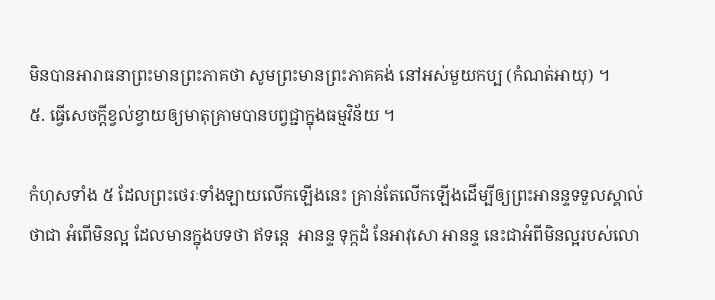មិនបានអារាធនាព្រះមានព្រះភាគថា សូមព្រះមានព្រះភាគគង់ នៅអស់មួយកប្ប (កំណត់អាយុ) ។
៥. ធ្វើសេចក្ដីខ្វល់ខ្វាយឲ្យមាតុគ្រាមបានបព្វជ្ជាក្នុងធម្មវិន័យ ។

កំហុសទាំង ៥ ដែលព្រះថេរៈទាំងឡាយលើកឡើងនេះ គ្រាន់តែលើកឡើងដើម្បីឲ្យព្រះអានន្ទទទួលស្គាល់ថាជា អំពើមិនល្អ ដែលមានក្នុងបទថា ឥទន្តេ  អានន្ទ ទុក្កដំ នែអាវុសោ អានន្ទ នេះជាអំពីមិនល្អរបស់លោ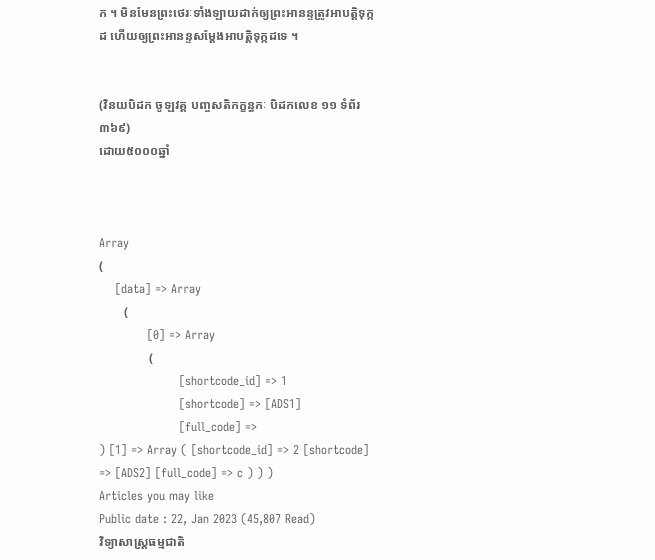ក ។ មិនមែនព្រះថេរៈទាំងឡាយដាក់ឲ្យព្រះអានន្ទត្រូវអាបត្តិទុក្កដ ហើយឲ្យព្រះអានន្ទសម្ដែងអាបត្តិទុក្កដទេ ។


(វិនយបិដក ចូឡវគ្គ បញ្ចសតិកក្ខន្ធកៈ បិដកលេខ ១១ ទំព័រ ៣៦៩)
ដោយ៥០០០ឆ្នាំ



Array
(
    [data] => Array
        (
            [0] => Array
                (
                    [shortcode_id] => 1
                    [shortcode] => [ADS1]
                    [full_code] =>
) [1] => Array ( [shortcode_id] => 2 [shortcode] => [ADS2] [full_code] => c ) ) )
Articles you may like
Public date : 22, Jan 2023 (45,807 Read)
វិទ្យាសាស្ត្រធម្មជាតិ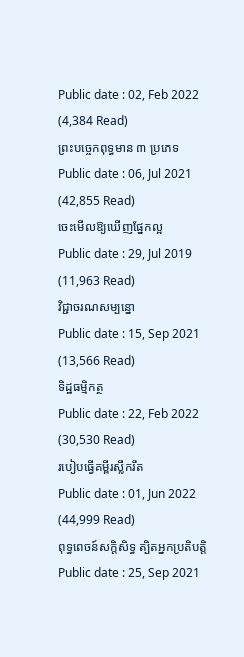Public date : 02, Feb 2022 (4,384 Read)
ព្រះបច្ចេកពុទ្ធមាន ៣ ប្រភេទ
Public date : 06, Jul 2021 (42,855 Read)
ចេះមើលឱ្យឃើញផ្នែកល្អ
Public date : 29, Jul 2019 (11,963 Read)
វិជ្ជាចរណសម្បន្នោ
Public date : 15, Sep 2021 (13,566 Read)
ទិដ្ឋធម្មិកត្ថ
Public date : 22, Feb 2022 (30,530 Read)
របៀបធ្វើគម្ពីរស្លឹករឹត
Public date : 01, Jun 2022 (44,999 Read)
ពុទ្ធពេចន៍សក្តិសិទ្ធ ត្បិតអ្នកប្រតិបត្តិ
Public date : 25, Sep 2021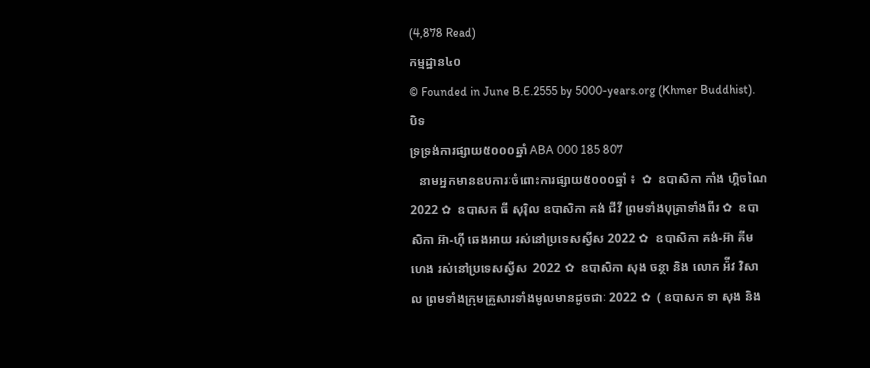(4,878 Read)
កម្មដ្ឋាន៤០
© Founded in June B.E.2555 by 5000-years.org (Khmer Buddhist).
បិទ
ទ្រទ្រង់ការផ្សាយ៥០០០ឆ្នាំ ABA 000 185 807
   នាមអ្នកមានឧបការៈចំពោះការផ្សាយ៥០០០ឆ្នាំ ៖  ✿  ឧបាសិកា កាំង ហ្គិចណៃ 2022 ✿  ឧបាសក ធី សុរ៉ិល ឧបាសិកា គង់ ជីវី ព្រមទាំងបុត្រាទាំងពីរ ✿  ឧបាសិកា អ៊ា-ហុី ឆេងអាយ រស់នៅប្រទេសស្វីស 2022 ✿  ឧបាសិកា គង់-អ៊ា គីមហេង រស់នៅប្រទេសស្វីស  2022 ✿  ឧបាសិកា សុង ចន្ថា និង លោក អ៉ីវ វិសាល ព្រមទាំងក្រុមគ្រួសារទាំងមូលមានដូចជាៈ 2022 ✿  ( ឧបាសក ទា សុង និង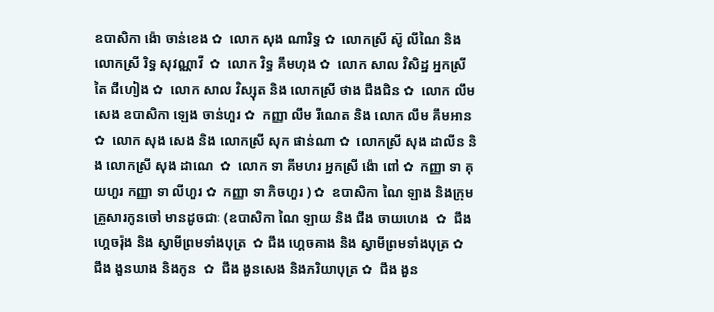ឧបាសិកា ង៉ោ ចាន់ខេង ✿  លោក សុង ណារិទ្ធ ✿  លោកស្រី ស៊ូ លីណៃ និង លោកស្រី រិទ្ធ សុវណ្ណាវី  ✿  លោក វិទ្ធ គឹមហុង ✿  លោក សាល វិសិដ្ឋ អ្នកស្រី តៃ ជឹហៀង ✿  លោក សាល វិស្សុត និង លោកស្រី ថាង ជឹងជិន ✿  លោក លឹម សេង ឧបាសិកា ឡេង ចាន់ហួរ ✿  កញ្ញា លឹម រីណេត និង លោក លឹម គឹមអាន ✿  លោក សុង សេង និង លោកស្រី សុក ផាន់ណា ✿  លោកស្រី សុង ដាលីន និង លោកស្រី សុង ដាណេ  ✿  លោក ទា គីមហរ អ្នកស្រី ង៉ោ ពៅ ✿  កញ្ញា ទា គុយហួរ កញ្ញា ទា លីហួរ ✿  កញ្ញា ទា ភិចហួរ ) ✿  ឧបាសិកា ណៃ ឡាង និងក្រុមគ្រួសារកូនចៅ មានដូចជាៈ (ឧបាសិកា ណៃ ឡាយ និង ជឹង ចាយហេង  ✿  ជឹង ហ្គេចរ៉ុង និង ស្វាមីព្រមទាំងបុត្រ  ✿ ជឹង ហ្គេចគាង និង ស្វាមីព្រមទាំងបុត្រ ✿   ជឹង ងួនឃាង និងកូន  ✿  ជឹង ងួនសេង និងភរិយាបុត្រ ✿  ជឹង ងួន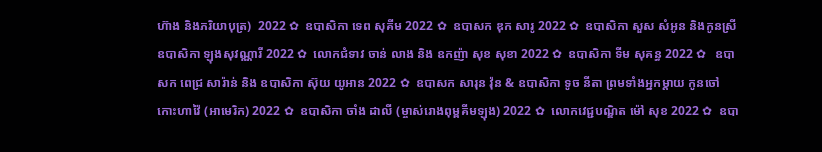ហ៊ាង និងភរិយាបុត្រ)  2022 ✿  ឧបាសិកា ទេព សុគីម 2022 ✿  ឧបាសក ឌុក សារូ 2022 ✿  ឧបាសិកា សួស សំអូន និងកូនស្រី ឧបាសិកា ឡុងសុវណ្ណារី 2022 ✿  លោកជំទាវ ចាន់ លាង និង ឧកញ៉ា សុខ សុខា 2022 ✿  ឧបាសិកា ទីម សុគន្ធ 2022 ✿   ឧបាសក ពេជ្រ សារ៉ាន់ និង ឧបាសិកា ស៊ុយ យូអាន 2022 ✿  ឧបាសក សារុន វ៉ុន & ឧបាសិកា ទូច នីតា ព្រមទាំងអ្នកម្តាយ កូនចៅ កោះហាវ៉ៃ (អាមេរិក) 2022 ✿  ឧបាសិកា ចាំង ដាលី (ម្ចាស់រោងពុម្ពគីមឡុង) 2022 ✿  លោកវេជ្ជបណ្ឌិត ម៉ៅ សុខ 2022 ✿  ឧបា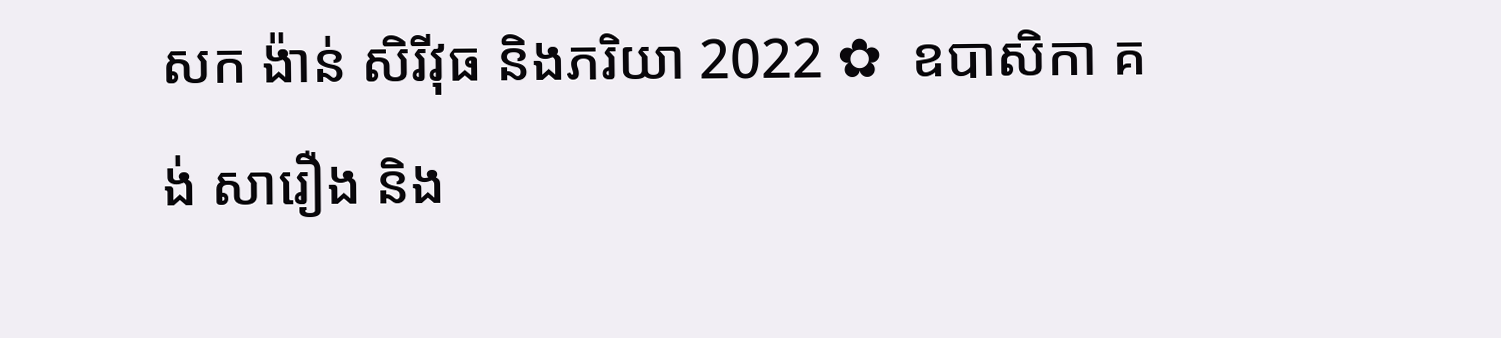សក ង៉ាន់ សិរីវុធ និងភរិយា 2022 ✿  ឧបាសិកា គង់ សារឿង និង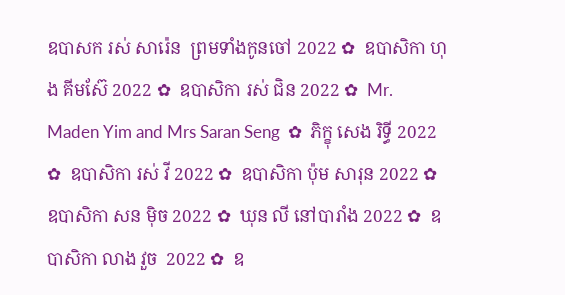ឧបាសក រស់ សារ៉េន  ព្រមទាំងកូនចៅ 2022 ✿  ឧបាសិកា ហុង គីមស៊ែ 2022 ✿  ឧបាសិកា រស់ ជិន 2022 ✿  Mr. Maden Yim and Mrs Saran Seng  ✿  ភិក្ខុ សេង រិទ្ធី 2022 ✿  ឧបាសិកា រស់ វី 2022 ✿  ឧបាសិកា ប៉ុម សារុន 2022 ✿  ឧបាសិកា សន ម៉ិច 2022 ✿  ឃុន លី នៅបារាំង 2022 ✿  ឧបាសិកា លាង វួច  2022 ✿  ឧ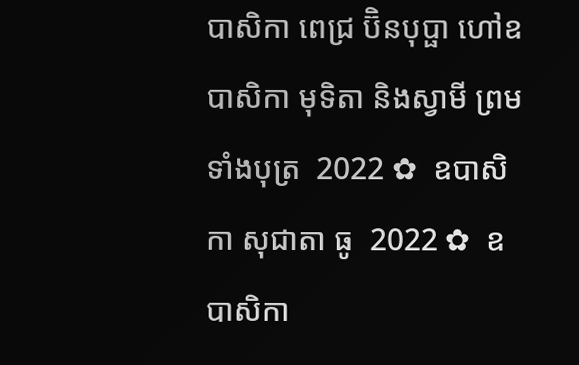បាសិកា ពេជ្រ ប៊ិនបុប្ផា ហៅឧបាសិកា មុទិតា និងស្វាមី ព្រមទាំងបុត្រ  2022 ✿  ឧបាសិកា សុជាតា ធូ  2022 ✿  ឧបាសិកា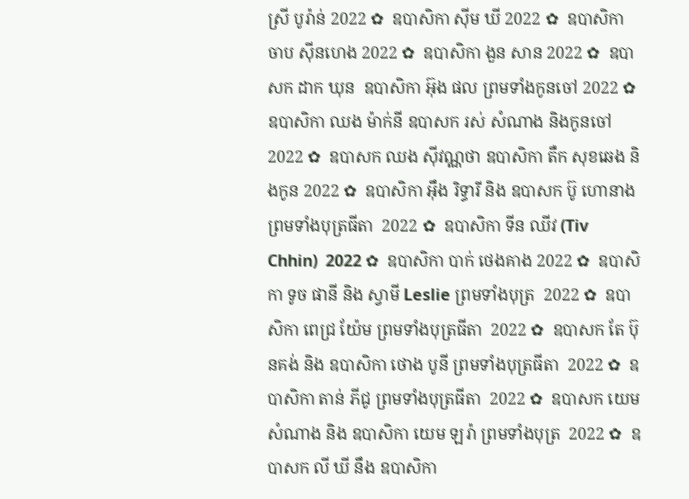ស្រី បូរ៉ាន់ 2022 ✿  ឧបាសិកា ស៊ីម ឃី 2022 ✿  ឧបាសិកា ចាប ស៊ីនហេង 2022 ✿  ឧបាសិកា ងួន សាន 2022 ✿  ឧបាសក ដាក ឃុន  ឧបាសិកា អ៊ុង ផល ព្រមទាំងកូនចៅ 2022 ✿  ឧបាសិកា ឈង ម៉ាក់នី ឧបាសក រស់ សំណាង និងកូនចៅ  2022 ✿  ឧបាសក ឈង សុីវណ្ណថា ឧបាសិកា តឺក សុខឆេង និងកូន 2022 ✿  ឧបាសិកា អុឹង រិទ្ធារី និង ឧបាសក ប៊ូ ហោនាង ព្រមទាំងបុត្រធីតា  2022 ✿  ឧបាសិកា ទីន ឈីវ (Tiv Chhin)  2022 ✿  ឧបាសិកា បាក់ ថេងគាង 2022 ✿  ឧបាសិកា ទូច ផានី និង ស្វាមី Leslie ព្រមទាំងបុត្រ  2022 ✿  ឧបាសិកា ពេជ្រ យ៉ែម ព្រមទាំងបុត្រធីតា  2022 ✿  ឧបាសក តែ ប៊ុនគង់ និង ឧបាសិកា ថោង បូនី ព្រមទាំងបុត្រធីតា  2022 ✿  ឧបាសិកា តាន់ ភីជូ ព្រមទាំងបុត្រធីតា  2022 ✿  ឧបាសក យេម សំណាង និង ឧបាសិកា យេម ឡរ៉ា ព្រមទាំងបុត្រ  2022 ✿  ឧបាសក លី ឃី នឹង ឧបាសិកា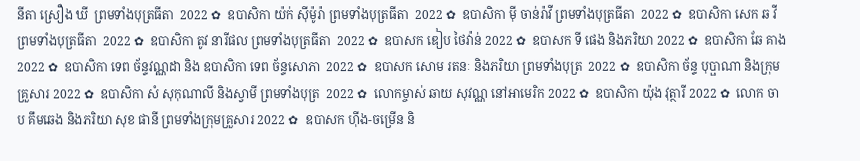នីតា ស្រឿង ឃី  ព្រមទាំងបុត្រធីតា  2022 ✿  ឧបាសិកា យ៉ក់ សុីម៉ូរ៉ា ព្រមទាំងបុត្រធីតា  2022 ✿  ឧបាសិកា មុី ចាន់រ៉ាវី ព្រមទាំងបុត្រធីតា  2022 ✿  ឧបាសិកា សេក ឆ វី ព្រមទាំងបុត្រធីតា  2022 ✿  ឧបាសិកា តូវ នារីផល ព្រមទាំងបុត្រធីតា  2022 ✿  ឧបាសក ឌៀប ថៃវ៉ាន់ 2022 ✿  ឧបាសក ទី ផេង និងភរិយា 2022 ✿  ឧបាសិកា ឆែ គាង 2022 ✿  ឧបាសិកា ទេព ច័ន្ទវណ្ណដា និង ឧបាសិកា ទេព ច័ន្ទសោភា  2022 ✿  ឧបាសក សោម រតនៈ និងភរិយា ព្រមទាំងបុត្រ  2022 ✿  ឧបាសិកា ច័ន្ទ បុប្ផាណា និងក្រុមគ្រួសារ 2022 ✿  ឧបាសិកា សំ សុកុណាលី និងស្វាមី ព្រមទាំងបុត្រ  2022 ✿  លោកម្ចាស់ ឆាយ សុវណ្ណ នៅអាមេរិក 2022 ✿  ឧបាសិកា យ៉ុង វុត្ថារី 2022 ✿  លោក ចាប គឹមឆេង និងភរិយា សុខ ផានី ព្រមទាំងក្រុមគ្រួសារ 2022 ✿  ឧបាសក ហ៊ីង-ចម្រើន និ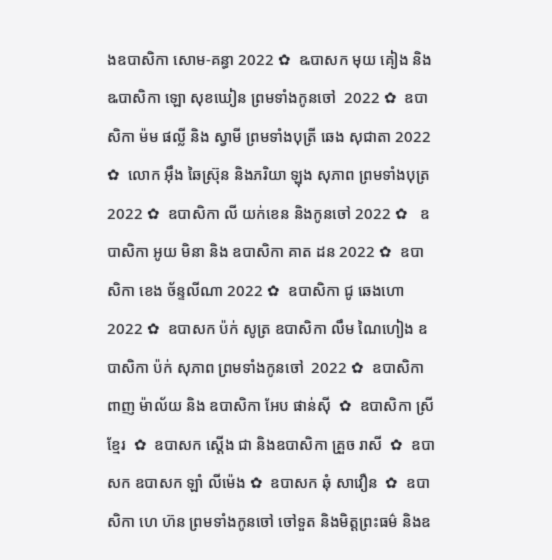ងឧបាសិកា សោម-គន្ធា 2022 ✿  ឩបាសក មុយ គៀង និង ឩបាសិកា ឡោ សុខឃៀន ព្រមទាំងកូនចៅ  2022 ✿  ឧបាសិកា ម៉ម ផល្លី និង ស្វាមី ព្រមទាំងបុត្រី ឆេង សុជាតា 2022 ✿  លោក អ៊ឹង ឆៃស្រ៊ុន និងភរិយា ឡុង សុភាព ព្រមទាំងបុត្រ 2022 ✿  ឧបាសិកា លី យក់ខេន និងកូនចៅ 2022 ✿   ឧបាសិកា អូយ មិនា និង ឧបាសិកា គាត ដន 2022 ✿  ឧបាសិកា ខេង ច័ន្ទលីណា 2022 ✿  ឧបាសិកា ជូ ឆេងហោ 2022 ✿  ឧបាសក ប៉ក់ សូត្រ ឧបាសិកា លឹម ណៃហៀង ឧបាសិកា ប៉ក់ សុភាព ព្រមទាំងកូនចៅ  2022 ✿  ឧបាសិកា ពាញ ម៉ាល័យ និង ឧបាសិកា អែប ផាន់ស៊ី  ✿  ឧបាសិកា ស្រី ខ្មែរ  ✿  ឧបាសក ស្តើង ជា និងឧបាសិកា គ្រួច រាសី  ✿  ឧបាសក ឧបាសក ឡាំ លីម៉េង ✿  ឧបាសក ឆុំ សាវឿន  ✿  ឧបាសិកា ហេ ហ៊ន ព្រមទាំងកូនចៅ ចៅទួត និងមិត្តព្រះធម៌ និងឧ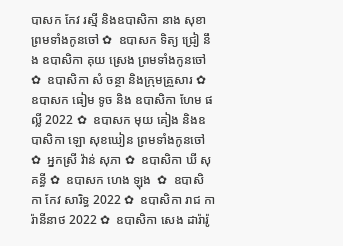បាសក កែវ រស្មី និងឧបាសិកា នាង សុខា ព្រមទាំងកូនចៅ ✿  ឧបាសក ទិត្យ ជ្រៀ នឹង ឧបាសិកា គុយ ស្រេង ព្រមទាំងកូនចៅ ✿  ឧបាសិកា សំ ចន្ថា និងក្រុមគ្រួសារ ✿  ឧបាសក ធៀម ទូច និង ឧបាសិកា ហែម ផល្លី 2022 ✿  ឧបាសក មុយ គៀង និងឧបាសិកា ឡោ សុខឃៀន ព្រមទាំងកូនចៅ ✿  អ្នកស្រី វ៉ាន់ សុភា ✿  ឧបាសិកា ឃី សុគន្ធី ✿  ឧបាសក ហេង ឡុង  ✿  ឧបាសិកា កែវ សារិទ្ធ 2022 ✿  ឧបាសិកា រាជ ការ៉ានីនាថ 2022 ✿  ឧបាសិកា សេង ដារ៉ារ៉ូ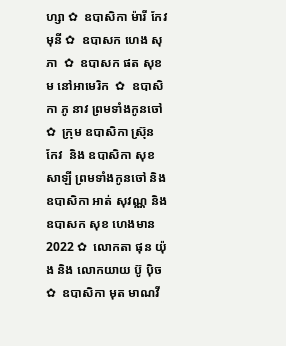ហ្សា ✿  ឧបាសិកា ម៉ារី កែវមុនី ✿  ឧបាសក ហេង សុភា  ✿  ឧបាសក ផត សុខម នៅអាមេរិក  ✿  ឧបាសិកា ភូ នាវ ព្រមទាំងកូនចៅ ✿  ក្រុម ឧបាសិកា ស្រ៊ុន កែវ  និង ឧបាសិកា សុខ សាឡី ព្រមទាំងកូនចៅ និង ឧបាសិកា អាត់ សុវណ្ណ និង  ឧបាសក សុខ ហេងមាន 2022 ✿  លោកតា ផុន យ៉ុង និង លោកយាយ ប៊ូ ប៉ិច ✿  ឧបាសិកា មុត មាណវី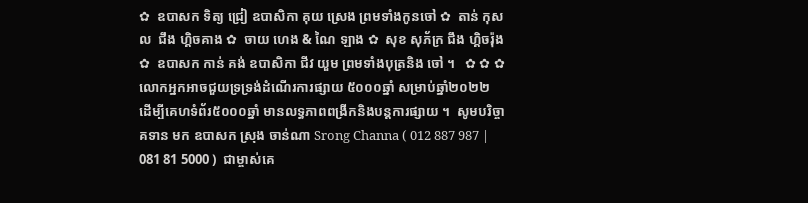✿  ឧបាសក ទិត្យ ជ្រៀ ឧបាសិកា គុយ ស្រេង ព្រមទាំងកូនចៅ ✿  តាន់ កុសល  ជឹង ហ្គិចគាង ✿  ចាយ ហេង & ណៃ ឡាង ✿  សុខ សុភ័ក្រ ជឹង ហ្គិចរ៉ុង ✿  ឧបាសក កាន់ គង់ ឧបាសិកា ជីវ យួម ព្រមទាំងបុត្រនិង ចៅ ។   ✿ ✿ ✿  លោកអ្នកអាចជួយទ្រទ្រង់ដំណើរការផ្សាយ ៥០០០ឆ្នាំ សម្រាប់ឆ្នាំ២០២២  ដើម្បីគេហទំព័រ៥០០០ឆ្នាំ មានលទ្ធភាពពង្រីកនិងបន្តការផ្សាយ ។  សូមបរិច្ចាគទាន មក ឧបាសក ស្រុង ចាន់ណា Srong Channa ( 012 887 987 | 081 81 5000 )  ជាម្ចាស់គេ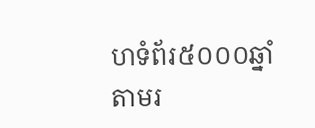ហទំព័រ៥០០០ឆ្នាំ   តាមរ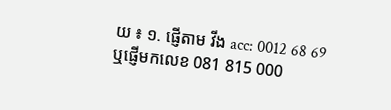យ ៖ ១. ផ្ញើតាម វីង acc: 0012 68 69  ឬផ្ញើមកលេខ 081 815 000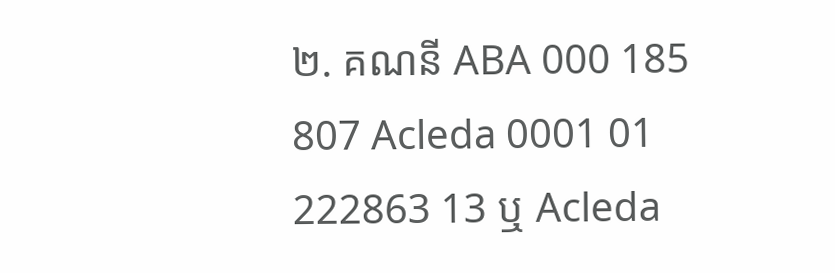២. គណនី ABA 000 185 807 Acleda 0001 01 222863 13 ឬ Acleda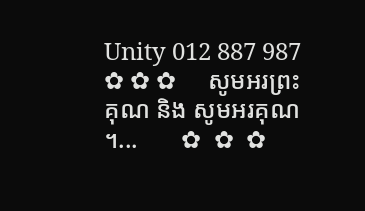Unity 012 887 987   ✿ ✿ ✿     សូមអរព្រះគុណ និង សូមអរគុណ ។...       ✿  ✿  ✿